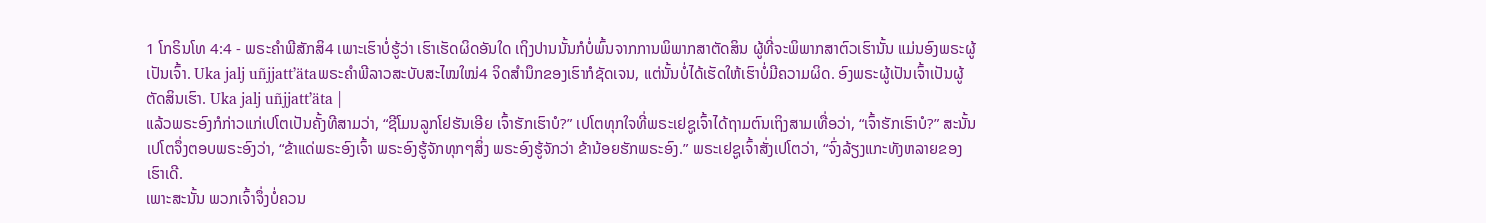1 ໂກຣິນໂທ 4:4 - ພຣະຄຳພີສັກສິ4 ເພາະເຮົາບໍ່ຮູ້ວ່າ ເຮົາເຮັດຜິດອັນໃດ ເຖິງປານນັ້ນກໍບໍ່ພົ້ນຈາກການພິພາກສາຕັດສິນ ຜູ້ທີ່ຈະພິພາກສາຕົວເຮົານັ້ນ ແມ່ນອົງພຣະຜູ້ເປັນເຈົ້າ. Uka jalj uñjjattʼätaພຣະຄຳພີລາວສະບັບສະໄໝໃໝ່4 ຈິດສຳນຶກຂອງເຮົາກໍຊັດເຈນ, ແຕ່ນັ້ນບໍ່ໄດ້ເຮັດໃຫ້ເຮົາບໍ່ມີຄວາມຜິດ. ອົງພຣະຜູ້ເປັນເຈົ້າເປັນຜູ້ຕັດສິນເຮົາ. Uka jalj uñjjattʼäta |
ແລ້ວພຣະອົງກໍກ່າວແກ່ເປໂຕເປັນຄັ້ງທີສາມວ່າ, “ຊີໂມນລູກໂຢຮັນເອີຍ ເຈົ້າຮັກເຮົາບໍ?” ເປໂຕທຸກໃຈທີ່ພຣະເຢຊູເຈົ້າໄດ້ຖາມຕົນເຖິງສາມເທື່ອວ່າ, “ເຈົ້າຮັກເຮົາບໍ?” ສະນັ້ນ ເປໂຕຈຶ່ງຕອບພຣະອົງວ່າ, “ຂ້າແດ່ພຣະອົງເຈົ້າ ພຣະອົງຮູ້ຈັກທຸກໆສິ່ງ ພຣະອົງຮູ້ຈັກວ່າ ຂ້ານ້ອຍຮັກພຣະອົງ.” ພຣະເຢຊູເຈົ້າສັ່ງເປໂຕວ່າ, “ຈົ່ງລ້ຽງແກະທັງຫລາຍຂອງເຮົາເດີ.
ເພາະສະນັ້ນ ພວກເຈົ້າຈຶ່ງບໍ່ຄວນ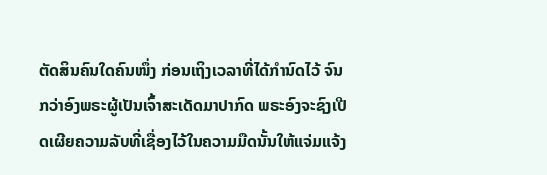ຕັດສິນຄົນໃດຄົນໜຶ່ງ ກ່ອນເຖິງເວລາທີ່ໄດ້ກຳນົດໄວ້ ຈົນກວ່າອົງພຣະຜູ້ເປັນເຈົ້າສະເດັດມາປາກົດ ພຣະອົງຈະຊົງເປີດເຜີຍຄວາມລັບທີ່ເຊື່ອງໄວ້ໃນຄວາມມືດນັ້ນໃຫ້ແຈ່ມແຈ້ງ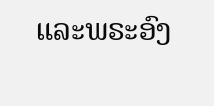ແລະພຣະອົງ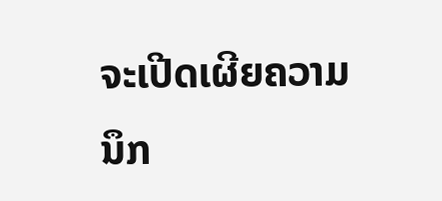ຈະເປີດເຜີຍຄວາມນຶກ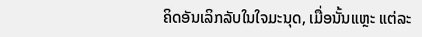ຄິດອັນເລິກລັບໃນໃຈມະນຸດ, ເມື່ອນັ້ນແຫຼະ ແຕ່ລະ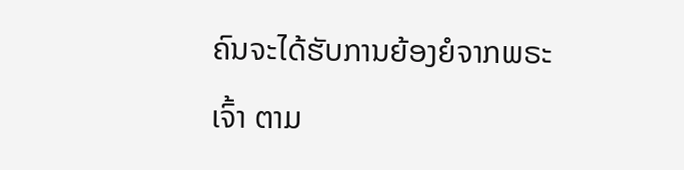ຄົນຈະໄດ້ຮັບການຍ້ອງຍໍຈາກພຣະເຈົ້າ ຕາມ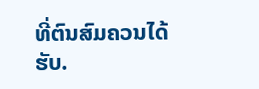ທີ່ຕົນສົມຄວນໄດ້ຮັບ.